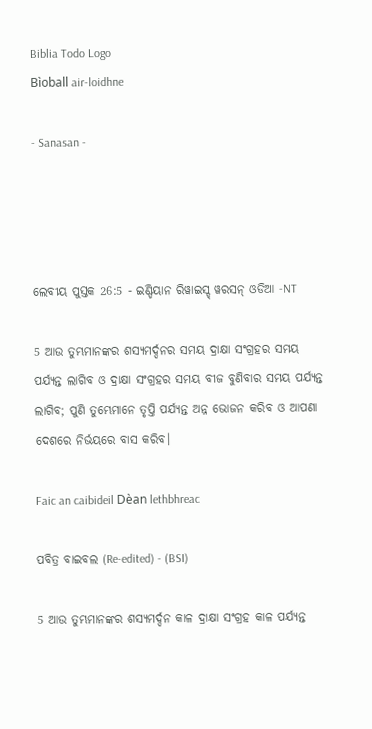Biblia Todo Logo
Bìoball air-loidhne

- Sanasan -




ଲେବୀୟ ପୁସ୍ତକ 26:5 - ଇଣ୍ଡିୟାନ ରିୱାଇସ୍ଡ୍ ୱରସନ୍ ଓଡିଆ -NT

5 ଆଉ ତୁମ୍ଭମାନଙ୍କର ଶସ୍ୟମର୍ଦ୍ଦନର ସମୟ ଦ୍ରାକ୍ଷା ସଂଗ୍ରହର ସମୟ ପର୍ଯ୍ୟନ୍ତ ଲାଗିବ ଓ ଦ୍ରାକ୍ଷା ସଂଗ୍ରହର ସମୟ ବୀଜ ବୁଣିବାର ସମୟ ପର୍ଯ୍ୟନ୍ତ ଲାଗିବ; ପୁଣି ତୁମ୍ଭେମାନେ ତୃପ୍ତି ପର୍ଯ୍ୟନ୍ତ ଅନ୍ନ ଭୋଜନ କରିବ ଓ ଆପଣା ଦେଶରେ ନିର୍ଭୟରେ ବାସ କରିବ।

Faic an caibideil Dèan lethbhreac

ପବିତ୍ର ବାଇବଲ (Re-edited) - (BSI)

5 ଆଉ ତୁମ୍ଭମାନଙ୍କର ଶସ୍ୟମର୍ଦ୍ଦନ କାଳ ଦ୍ରାକ୍ଷା ସଂଗ୍ରହ କାଳ ପର୍ଯ୍ୟନ୍ତ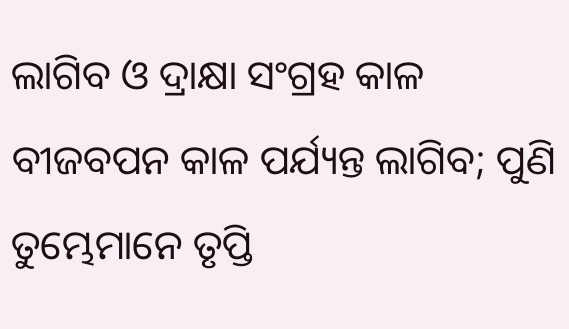ଲାଗିବ ଓ ଦ୍ରାକ୍ଷା ସଂଗ୍ରହ କାଳ ବୀଜବପନ କାଳ ପର୍ଯ୍ୟନ୍ତ ଲାଗିବ; ପୁଣି ତୁମ୍ଭେମାନେ ତୃପ୍ତି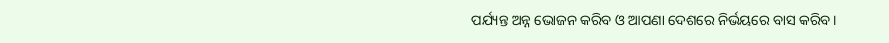ପର୍ଯ୍ୟନ୍ତ ଅନ୍ନ ଭୋଜନ କରିବ ଓ ଆପଣା ଦେଶରେ ନିର୍ଭୟରେ ବାସ କରିବ।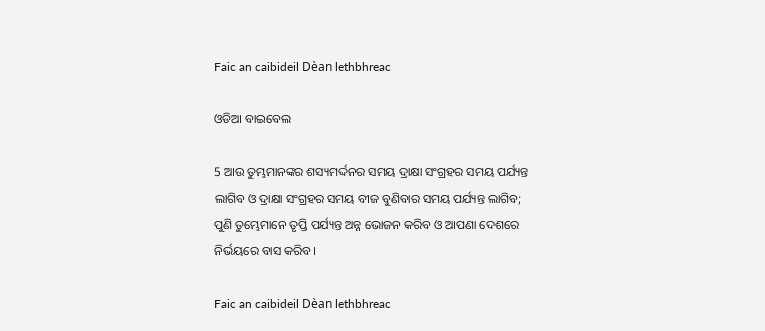Faic an caibideil Dèan lethbhreac

ଓଡିଆ ବାଇବେଲ

5 ଆଉ ତୁମ୍ଭମାନଙ୍କର ଶସ୍ୟମର୍ଦ୍ଦନର ସମୟ ଦ୍ରାକ୍ଷା ସଂଗ୍ରହର ସମୟ ପର୍ଯ୍ୟନ୍ତ ଲାଗିବ ଓ ଦ୍ରାକ୍ଷା ସଂଗ୍ରହର ସମୟ ବୀଜ ବୁଣିବାର ସମୟ ପର୍ଯ୍ୟନ୍ତ ଲାଗିବ; ପୁଣି ତୁମ୍ଭେମାନେ ତୃପ୍ତି ପର୍ଯ୍ୟନ୍ତ ଅନ୍ନ ଭୋଜନ କରିବ ଓ ଆପଣା ଦେଶରେ ନିର୍ଭୟରେ ବାସ କରିବ।

Faic an caibideil Dèan lethbhreac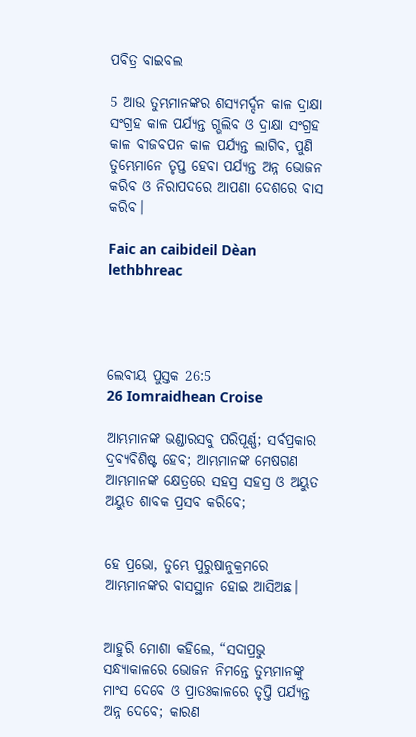ପବିତ୍ର ବାଇବଲ

5 ଆଉ ତୁମ୍ଭମାନଙ୍କର ଶସ୍ୟମର୍ଦ୍ଦନ କାଳ ଦ୍ରାକ୍ଷା ସଂଗ୍ରହ କାଳ ପର୍ଯ୍ୟନ୍ତ ଗ୍ଭଲିବ ଓ ଦ୍ରାକ୍ଷା ସଂଗ୍ରହ କାଳ ବୀଜବପନ କାଳ ପର୍ଯ୍ୟନ୍ତ ଲାଗିବ, ପୁଣି ତୁମ୍ଭେମାନେ ତୃପ୍ତ ହେବା ପର୍ଯ୍ୟନ୍ତ ଅନ୍ନ ଭୋଜନ କରିବ ଓ ନିରାପଦରେ ଆପଣା ଦେଶରେ ବାସ କରିବ।

Faic an caibideil Dèan lethbhreac




ଲେବୀୟ ପୁସ୍ତକ 26:5
26 Iomraidhean Croise

ଆମ୍ଭମାନଙ୍କ ଭଣ୍ଡାରସବୁ ପରିପୂର୍ଣ୍ଣ; ସର୍ବପ୍ରକାର ଦ୍ରବ୍ୟବିଶିଷ୍ଟ ହେବ; ଆମ୍ଭମାନଙ୍କ ମେଷଗଣ ଆମ୍ଭମାନଙ୍କ କ୍ଷେତ୍ରରେ ସହସ୍ର ସହସ୍ର ଓ ଅୟୁତ ଅୟୁତ ଶାବକ ପ୍ରସବ କରିବେ;


ହେ ପ୍ରଭୋ, ତୁମ୍ଭେ ପୁରୁଷାନୁକ୍ରମରେ ଆମ୍ଭମାନଙ୍କର ବାସସ୍ଥାନ ହୋଇ ଆସିଅଛ।


ଆହୁରି ମୋଶା କହିଲେ, “ସଦାପ୍ରଭୁ ସନ୍ଧ୍ୟାକାଳରେ ଭୋଜନ ନିମନ୍ତେ ତୁମ୍ଭମାନଙ୍କୁ ମାଂସ ଦେବେ ଓ ପ୍ରାତଃକାଳରେ ତୃପ୍ତି ପର୍ଯ୍ୟନ୍ତ ଅନ୍ନ ଦେବେ; କାରଣ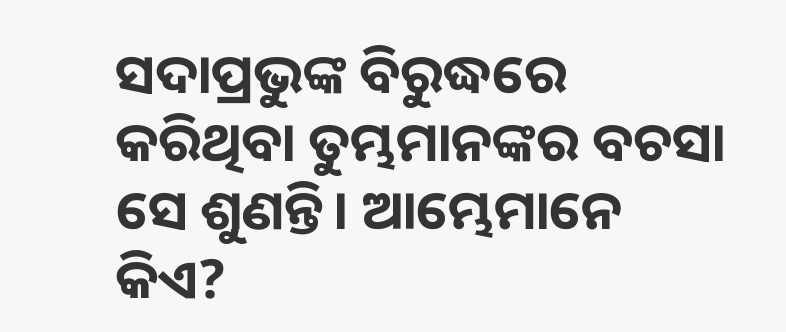ସଦାପ୍ରଭୁଙ୍କ ବିରୁଦ୍ଧରେ କରିଥିବା ତୁମ୍ଭମାନଙ୍କର ବଚସା ସେ ଶୁଣନ୍ତି। ଆମ୍ଭେମାନେ କିଏ?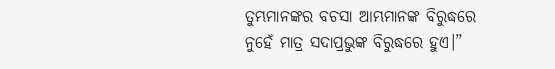ତୁମ୍ଭମାନଙ୍କର ବଚସା ଆମ୍ଭମାନଙ୍କ ବିରୁଦ୍ଧରେ ନୁହେଁ ମାତ୍ର ସଦାପ୍ରଭୁଙ୍କ ବିରୁଦ୍ଧରେ ହୁଏ।”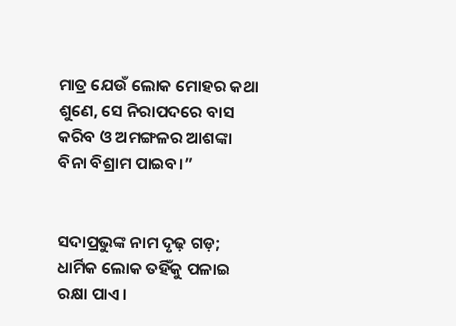ମାତ୍ର ଯେଉଁ ଲୋକ ମୋହର କଥା ଶୁଣେ, ସେ ନିରାପଦରେ ବାସ କରିବ ଓ ଅମଙ୍ଗଳର ଆଶଙ୍କା ବିନା ବିଶ୍ରାମ ପାଇବ।”


ସଦାପ୍ରଭୁଙ୍କ ନାମ ଦୃଢ଼ ଗଡ଼; ଧାର୍ମିକ ଲୋକ ତହିଁକୁ ପଳାଇ ରକ୍ଷା ପାଏ।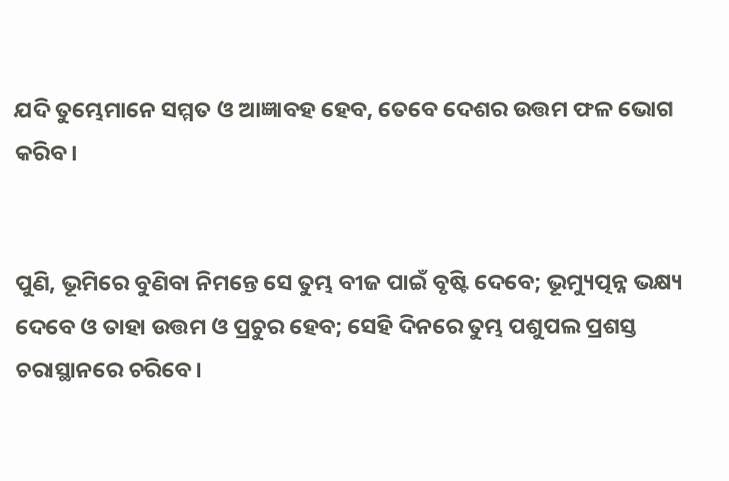ଯଦି ତୁମ୍ଭେମାନେ ସମ୍ମତ ଓ ଆଜ୍ଞାବହ ହେବ, ତେବେ ଦେଶର ଉତ୍ତମ ଫଳ ଭୋଗ କରିବ।


ପୁଣି, ଭୂମିରେ ବୁଣିବା ନିମନ୍ତେ ସେ ତୁମ୍ଭ ବୀଜ ପାଇଁ ବୃଷ୍ଟି ଦେବେ; ଭୂମ୍ୟୁତ୍ପନ୍ନ ଭକ୍ଷ୍ୟ ଦେବେ ଓ ତାହା ଉତ୍ତମ ଓ ପ୍ରଚୁର ହେବ; ସେହି ଦିନରେ ତୁମ୍ଭ ପଶୁପଲ ପ୍ରଶସ୍ତ ଚରାସ୍ଥାନରେ ଚରିବେ।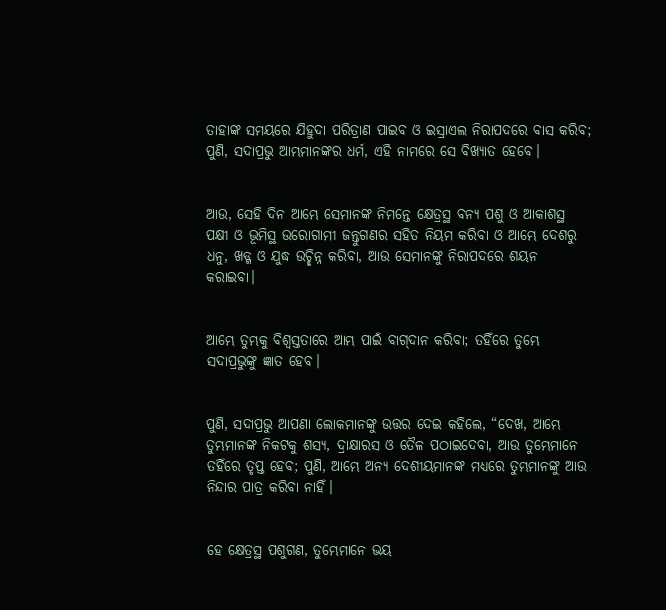ତାହାଙ୍କ ସମୟରେ ଯିହୁଦା ପରିତ୍ରାଣ ପାଇବ ଓ ଇସ୍ରାଏଲ ନିରାପଦରେ ବାସ କରିବ; ପୁଣି, ସଦାପ୍ରଭୁ ଆମ୍ଭମାନଙ୍କର ଧର୍ମ, ଏହି ନାମରେ ସେ ବିଖ୍ୟାତ ହେବେ।


ଆଉ, ସେହି ଦିନ ଆମ୍ଭେ ସେମାନଙ୍କ ନିମନ୍ତେ କ୍ଷେତ୍ରସ୍ଥ ବନ୍ୟ ପଶୁ ଓ ଆକାଶସ୍ଥ ପକ୍ଷୀ ଓ ଭୂମିସ୍ଥ ଉରୋଗାମୀ ଜନ୍ତୁଗଣର ସହିତ ନିୟମ କରିବା ଓ ଆମ୍ଭେ ଦେଶରୁ ଧନୁ, ଖଡ୍ଗ ଓ ଯୁଦ୍ଧ ଉଚ୍ଛିନ୍ନ କରିବା, ଆଉ ସେମାନଙ୍କୁ ନିରାପଦରେ ଶୟନ କରାଇବା।


ଆମ୍ଭେ ତୁମ୍ଭକୁ ବିଶ୍ୱସ୍ତତାରେ ଆମ୍ଭ ପାଇଁ ବାଗ୍‍ଦାନ କରିବା; ତହିଁରେ ତୁମ୍ଭେ ସଦାପ୍ରଭୁଙ୍କୁ ଜ୍ଞାତ ହେବ।


ପୁଣି, ସଦାପ୍ରଭୁ ଆପଣା ଲୋକମାନଙ୍କୁ ଉତ୍ତର ଦେଇ କହିଲେ, “ଦେଖ, ଆମ୍ଭେ ତୁମ୍ଭମାନଙ୍କ ନିକଟକୁ ଶସ୍ୟ, ଦ୍ରାକ୍ଷାରସ ଓ ତୈଳ ପଠାଇଦେବା, ଆଉ ତୁମ୍ଭେମାନେ ତହିଁରେ ତୃପ୍ତ ହେବ; ପୁଣି, ଆମ୍ଭେ ଅନ୍ୟ ଦେଶୀୟମାନଙ୍କ ମଧ୍ୟରେ ତୁମ୍ଭମାନଙ୍କୁ ଆଉ ନିନ୍ଦାର ପାତ୍ର କରିବା ନାହିଁ।


ହେ କ୍ଷେତ୍ରସ୍ଥ ପଶୁଗଣ, ତୁମ୍ଭେମାନେ ଭୟ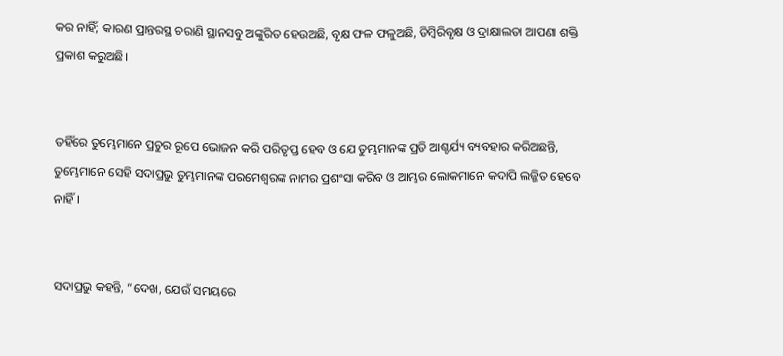କର ନାହିଁ; କାରଣ ପ୍ରାନ୍ତରସ୍ଥ ଚରାଣି ସ୍ଥାନସବୁ ଅଙ୍କୁରିତ ହେଉଅଛି, ବୃକ୍ଷ ଫଳ ଫଳୁଅଛି, ଡିମ୍ବିରିବୃକ୍ଷ ଓ ଦ୍ରାକ୍ଷାଲତା ଆପଣା ଶକ୍ତି ପ୍ରକାଶ କରୁଅଛି।


ତହିଁରେ ତୁମ୍ଭେମାନେ ପ୍ରଚୁର ରୂପେ ଭୋଜନ କରି ପରିତୃପ୍ତ ହେବ ଓ ଯେ ତୁମ୍ଭମାନଙ୍କ ପ୍ରତି ଆଶ୍ଚର୍ଯ୍ୟ ବ୍ୟବହାର କରିଅଛନ୍ତି, ତୁମ୍ଭେମାନେ ସେହି ସଦାପ୍ରଭୁ ତୁମ୍ଭମାନଙ୍କ ପରମେଶ୍ୱରଙ୍କ ନାମର ପ୍ରଶଂସା କରିବ ଓ ଆମ୍ଭର ଲୋକମାନେ କଦାପି ଲଜ୍ଜିତ ହେବେ ନାହିଁ।


ସଦାପ୍ରଭୁ କହନ୍ତି, “ଦେଖ, ଯେଉଁ ସମୟରେ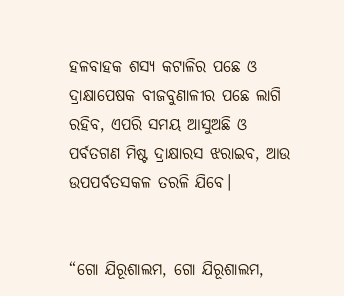ହଳବାହକ ଶସ୍ୟ କଟାଳିର ପଛେ ଓ ଦ୍ରାକ୍ଷାପେଷକ ବୀଜବୁଣାଳୀର ପଛେ ଲାଗି ରହିବ, ଏପରି ସମୟ ଆସୁଅଛି ଓ ପର୍ବତଗଣ ମିଷ୍ଟ ଦ୍ରାକ୍ଷାରସ ଝରାଇବ, ଆଉ ଉପପର୍ବତସକଳ ତରଳି ଯିବେ।


“ଗୋ ଯିରୂଶାଲମ, ଗୋ ଯିରୂଶାଲମ,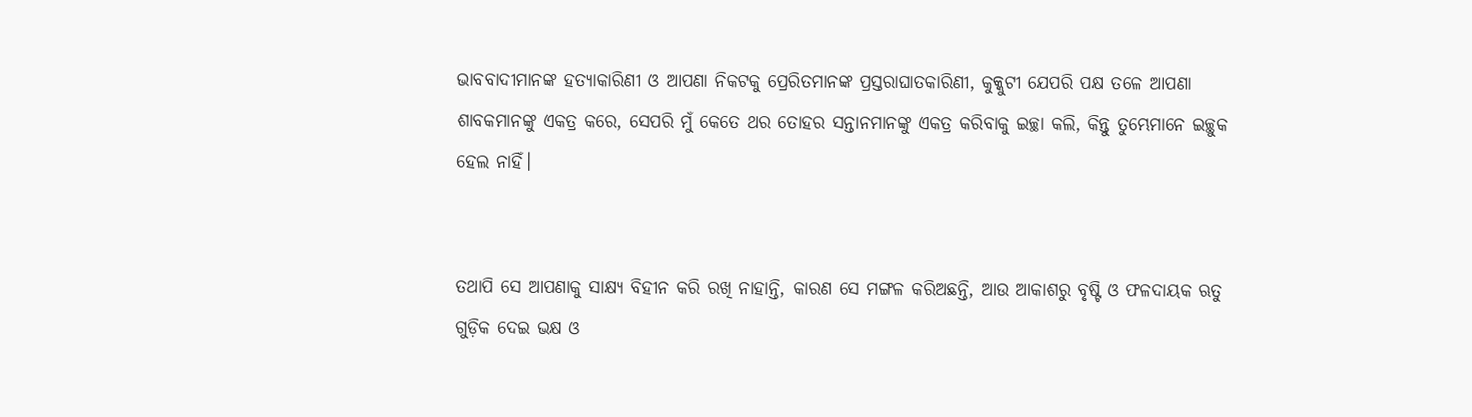ଭାବବାଦୀମାନଙ୍କ ହତ୍ୟାକାରିଣୀ ଓ ଆପଣା ନିକଟକୁ ପ୍ରେରିତମାନଙ୍କ ପ୍ରସ୍ତରାଘାତକାରିଣୀ, କୁକ୍କୁଟୀ ଯେପରି ପକ୍ଷ ତଳେ ଆପଣା ଶାବକମାନଙ୍କୁ ଏକତ୍ର କରେ, ସେପରି ମୁଁ କେତେ ଥର ତୋହର ସନ୍ତାନମାନଙ୍କୁ ଏକତ୍ର କରିବାକୁ ଇଚ୍ଛା କଲି, କିନ୍ତୁ ତୁମ୍ଭେମାନେ ଇଚ୍ଛୁକ ହେଲ ନାହିଁ।


ତଥାପି ସେ ଆପଣାକୁ ସାକ୍ଷ୍ୟ ବିହୀନ କରି ରଖି ନାହାନ୍ତି, କାରଣ ସେ ମଙ୍ଗଳ କରିଅଛନ୍ତି, ଆଉ ଆକାଶରୁ ବୃଷ୍ଟି ଓ ଫଳଦାୟକ ଋତୁ ଗୁଡ଼ିକ ଦେଇ ଭକ୍ଷ ଓ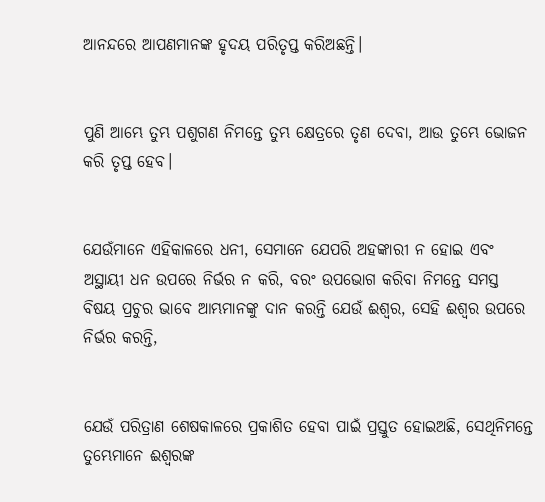ଆନନ୍ଦରେ ଆପଣମାନଙ୍କ ହୃଦୟ ପରିତୃପ୍ତ କରିଅଛନ୍ତି।


ପୁଣି ଆମ୍ଭେ ତୁମ୍ଭ ପଶୁଗଣ ନିମନ୍ତେ ତୁମ୍ଭ କ୍ଷେତ୍ରରେ ତୃଣ ଦେବା, ଆଉ ତୁମ୍ଭେ ଭୋଜନ କରି ତୃପ୍ତ ହେବ।


ଯେଉଁମାନେ ଏହିକାଳରେ ଧନୀ, ସେମାନେ ଯେପରି ଅହଙ୍କାରୀ ନ ହୋଇ ଏବଂ ଅସ୍ଥାୟୀ ଧନ ଉପରେ ନିର୍ଭର ନ କରି, ବରଂ ଉପଭୋଗ କରିବା ନିମନ୍ତେ ସମସ୍ତ ବିଷୟ ପ୍ରଚୁର ଭାବେ ଆମ୍ଭମାନଙ୍କୁ ଦାନ କରନ୍ତି ଯେଉଁ ଈଶ୍ବର, ସେହି ଈଶ୍ବର ଉପରେ ନିର୍ଭର କରନ୍ତି,


ଯେଉଁ ପରିତ୍ରାଣ ଶେଷକାଳରେ ପ୍ରକାଶିତ ହେବା ପାଇଁ ପ୍ରସ୍ତୁତ ହୋଇଅଛି, ସେଥିନିମନ୍ତେ ତୁମ୍ଭେମାନେ ଈଶ୍ବରଙ୍କ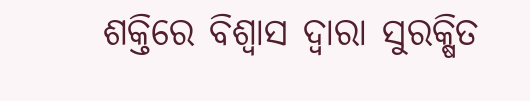ଶକ୍ତିରେ ବିଶ୍ୱାସ ଦ୍ୱାରା ସୁରକ୍ଷିତ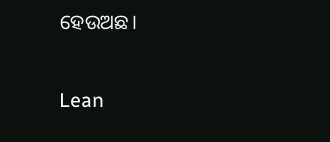ହେଉଅଛ।


Lean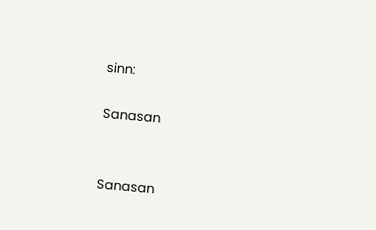sinn:

Sanasan


Sanasan